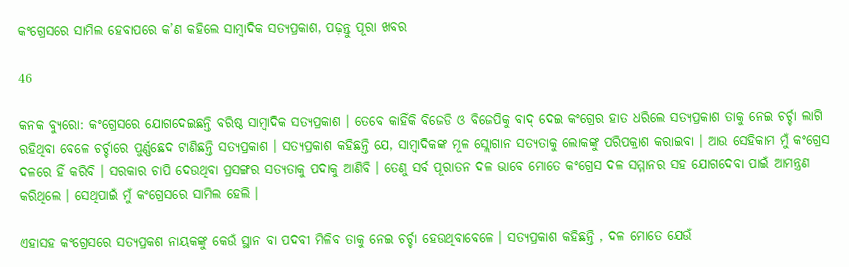କଂଗ୍ରେସରେ ସାମିଲ ହେବାପରେ କ’ଣ କହିଲେ ସାମ୍ବାଦିକ ସତ୍ୟପ୍ରକାଶ, ପଢ଼ନ୍ତୁ ପୂରା ଖବର

46

କନକ ବ୍ୟୁରୋ: କଂଗ୍ରେସରେ ଯୋଗଦେଇଛନ୍ତି ବରିଷ୍ଠ ସାମ୍ବାଦିକ ସତ୍ୟପ୍ରକାଶ । ତେବେ କାହିଁକି ବିଜେଡି ଓ ବିଜେପିକୁ ବାଦ୍ ଦେଇ କଂଗ୍ରେର ହାତ ଧରିଲେ ସତ୍ୟପ୍ରକାଶ ତାକୁ ନେଇ ଚର୍ଚ୍ଚା ଲାଗି ରହିଥିବା ବେଳେ ଚର୍ଚ୍ଚାରେ ପୁର୍ଣ୍ଣଛେଦ ଟାଣିଛନ୍ତି ସତ୍ୟପ୍ରକାଶ । ସତ୍ୟପ୍ରକାଶ କହିଛନ୍ତି ଯେ, ସାମ୍ବାଦିକଙ୍କ ମୂଳ ସ୍ଲୋଗାନ ସତ୍ୟତାକୁ ଲୋକଙ୍କୁ ପରିପକ୍ରାଶ କରାଇବା । ଆଉ ସେହିକାମ ମୁଁ କଂଗ୍ରେସ ଦଳରେ ହିଁ କରିବି । ସରକାର ଚାପି ଦେଉଥିବା ପ୍ରସଙ୍ଗର ସତ୍ୟତାକୁ ପଦାକୁ ଆଣିବି । ତେଣୁ ସର୍ବ ପୂରାତନ ଦଳ ଭାବେ ମୋତେ କଂଗ୍ରେସ ଦଳ ସମ୍ମାନର ସହ ଯୋଗଦେବା ପାଇଁ ଆମନ୍ତ୍ରଣ କରିଥିଲେ । ସେଥିପାଇଁ ମୁଁ କଂଗ୍ରେସରେ ସାମିଲ ହେଲି ।

ଏହାସହ କଂଗ୍ରେସରେ ସତ୍ୟପ୍ରକଶ ନାୟକଙ୍କୁ କେଉଁ ସ୍ଥାନ ବା ପଦବୀ ମିଳିବ ତାକୁ ନେଇ ଚର୍ଚ୍ଚା ହେଉଥିବାବେଳେ । ସତ୍ୟପ୍ରକାଶ କହିଛନ୍ତି , ଦଳ ମୋତେ ଯେଉଁ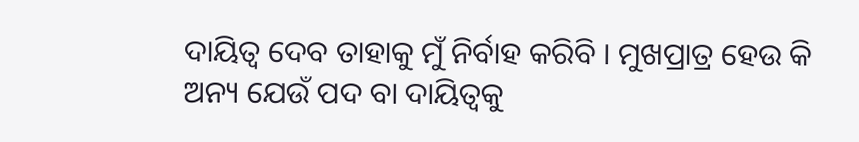ଦାୟିତ୍ୱ ଦେବ ତାହାକୁ ମୁଁ ନିର୍ବାହ କରିବି । ମୁଖପ୍ରାତ୍ର ହେଉ କି ଅନ୍ୟ ଯେଉଁ ପଦ ବା ଦାୟିତ୍ୱକୁ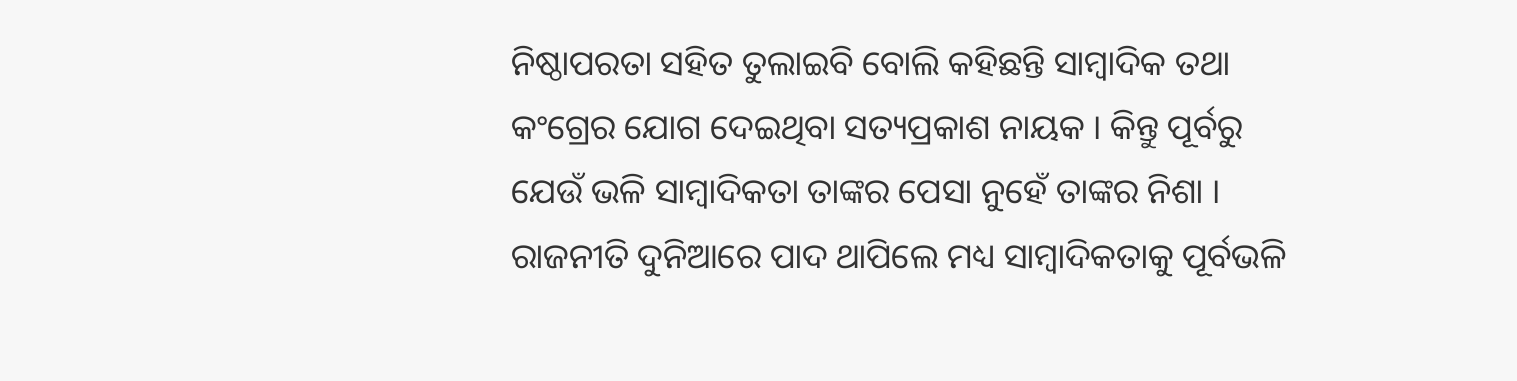ନିଷ୍ଠାପରତା ସହିତ ତୁଲାଇବି ବୋଲି କହିଛନ୍ତି ସାମ୍ବାଦିକ ତଥା କଂଗ୍ରେର ଯୋଗ ଦେଇଥିବା ସତ୍ୟପ୍ରକାଶ ନାୟକ । କିନ୍ତୁ ପୂର୍ବରୁ ଯେଉଁ ଭଳି ସାମ୍ବାଦିକତା ତାଙ୍କର ପେସା ନୁହେଁ ତାଙ୍କର ନିଶା । ରାଜନୀତି ଦୁନିଆରେ ପାଦ ଥାପିଲେ ମଧ୍ୟ ସାମ୍ବାଦିକତାକୁ ପୂର୍ବଭଳି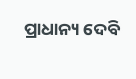ପ୍ରାଧାନ୍ୟ ଦେବି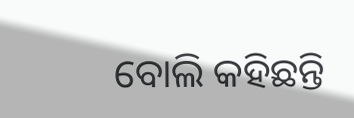ବୋଲି କହିଛନ୍ତି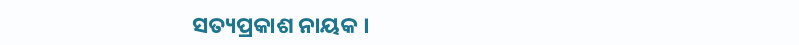ସତ୍ୟପ୍ରକାଶ ନାୟକ ।